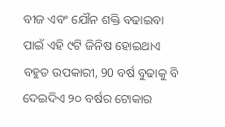ବୀଜ ଏବଂ ଯୌନ ଶକ୍ତି ବଢାଇବା ପାଇଁ ଏହି ୯ଟି ଜିନିଷ ହୋଇଥାଏ ବହୁତ ଉପକାରୀ, 90 ବର୍ଷ ବୁଢାକୁ ବି ଦେଇଦିଏ ୨୦ ବର୍ଷର ଟୋକାର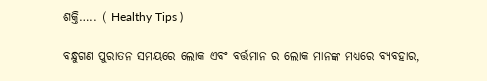ଶକ୍ତି….. ( Healthy Tips )

ବନ୍ଧୁଗଣ ପୁରାତନ ସମୟରେ ଲୋକ ଏବଂ ବର୍ତ୍ତମାନ ର ଲୋକ ମାନଙ୍କ ମଧ୍ୟରେ ବ୍ୟବହାର,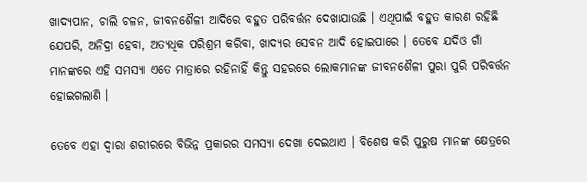ଖାଦ୍ୟପାନ, ଚାଲି ଚଳନ, ଜୀବନଶୈଳୀ ଆଦିରେ ବହୁତ ପରିବର୍ତ୍ତନ ଦେଖାଯାଉଛି । ଏଥିପାଇଁ ବହୁତ କାରଣ ରହିଛି ଯେପରି, ଅନିଦ୍ରା ହେବା, ଅତ୍ୟଧିକ ପରିଶ୍ରମ କରିବା, ଖାଦ୍ୟର ସେବନ ଆଦି ହୋଇପାରେ । ତେବେ ଯଦିଓ ଗାଁ ମାନଙ୍କରେ ଏହି ସମସ୍ୟା ଏତେ ମାତ୍ରାରେ ରହିନାହିଁ କିନ୍ତୁ ସହରରେ ଲୋକମାନଙ୍କ ଜୀବନଶୈଳୀ ପୁରା ପୁରି ପରିବର୍ତ୍ତନ ହୋଇଗଲାଣି ।

ତେବେ ଏହା ଦ୍ୱାରା ଶରୀରରେ ବିଭିନ୍ନ ପ୍ରକାରର ସମସ୍ୟା ଦେଖା ଦେଇଥାଏ । ବିଶେଷ କରି ପୁରୁଷ ମାନଙ୍କ କ୍ଷେତ୍ରରେ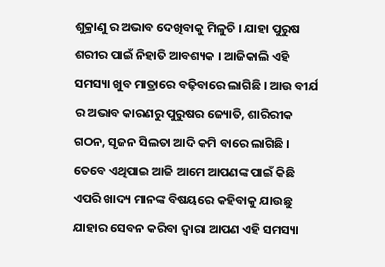ଶୁକ୍ରାଣୁ ର ଅଭାବ ଦେଖିବାକୁ ମିଳୁଚି । ଯାହା ପୁରୁଷ ଶରୀର ପାଇଁ ନିହାତି ଆବଶ୍ୟକ । ଆଜିକାଲି ଏହି ସମସ୍ୟା ଖୁବ ମାତ୍ରାରେ ବଢ଼ିବାରେ ଲାଗିଛି । ଆଉ ବୀର୍ଯ ର ଅଭାବ କାରଣରୁ ପୁରୁଷର ଜ୍ୟୋତି, ଶାରିରୀକ ଗଠନ, ସୃଜନ ସିଲତା ଆଦି କମି ବାରେ ଲାଗିଛି । ତେବେ ଏଥିପାଇ ଆଜି ଆମେ ଆପଣଙ୍କ ପାଇଁ କିଛି ଏପରି ଖାଦ୍ୟ ମାନଙ୍କ ବିଷୟରେ କହିବାକୁ ଯାଉଛୁ ଯାହାର ସେବନ କରିବା ଦ୍ଵାରା ଆପଣ ଏହି ସମସ୍ୟା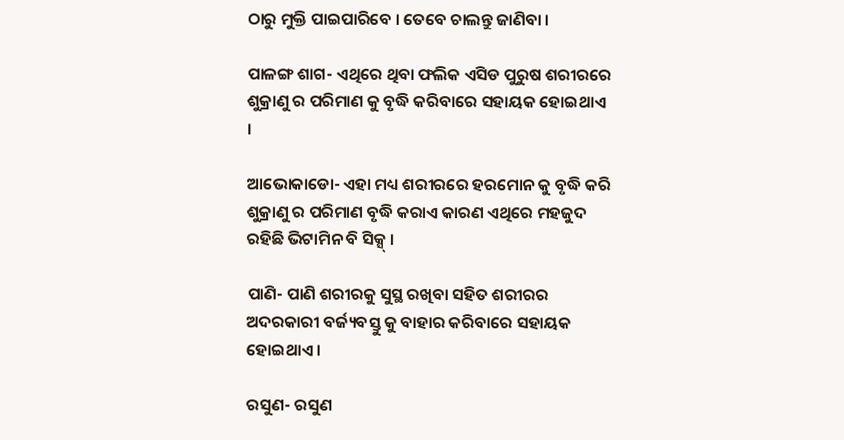ଠାରୁ ମୁକ୍ତି ପାଇପାରିବେ । ତେବେ ଚାଲନ୍ତୁ ଜାଣିବା ।

ପାଳଙ୍ଗ ଶାଗ- ଏଥିରେ ଥିବା ଫଲିକ ଏସିଡ ପୁରୁଷ ଶରୀରରେ ଶୁକ୍ରାଣୁ ର ପରିମାଣ କୁ ବୃଦ୍ଧି କରିବାରେ ସହାୟକ ହୋଇଥାଏ ।

ଆଭୋକାଡୋ- ଏହା ମଧ୍ୟ ଶରୀରରେ ହରମୋନ କୁ ବୃଦ୍ଧି କରି ଶୁକ୍ରାଣୁ ର ପରିମାଣ ବୃଦ୍ଧି କରାଏ କାରଣ ଏଥିରେ ମହଜୁଦ ରହିଛି ଭିଟାମିନ ବି ସିକ୍ସ୍ ।

ପାଣି- ପାଣି ଶରୀରକୁ ସୁସ୍ଥ ରଖିବା ସହିତ ଶରୀରର ଅଦରକାରୀ ବର୍ଜ୍ୟବସ୍ତୁ କୁ ବାହାର କରିବାରେ ସହାୟକ ହୋଇଥାଏ ।

ରସୁଣ- ରସୁଣ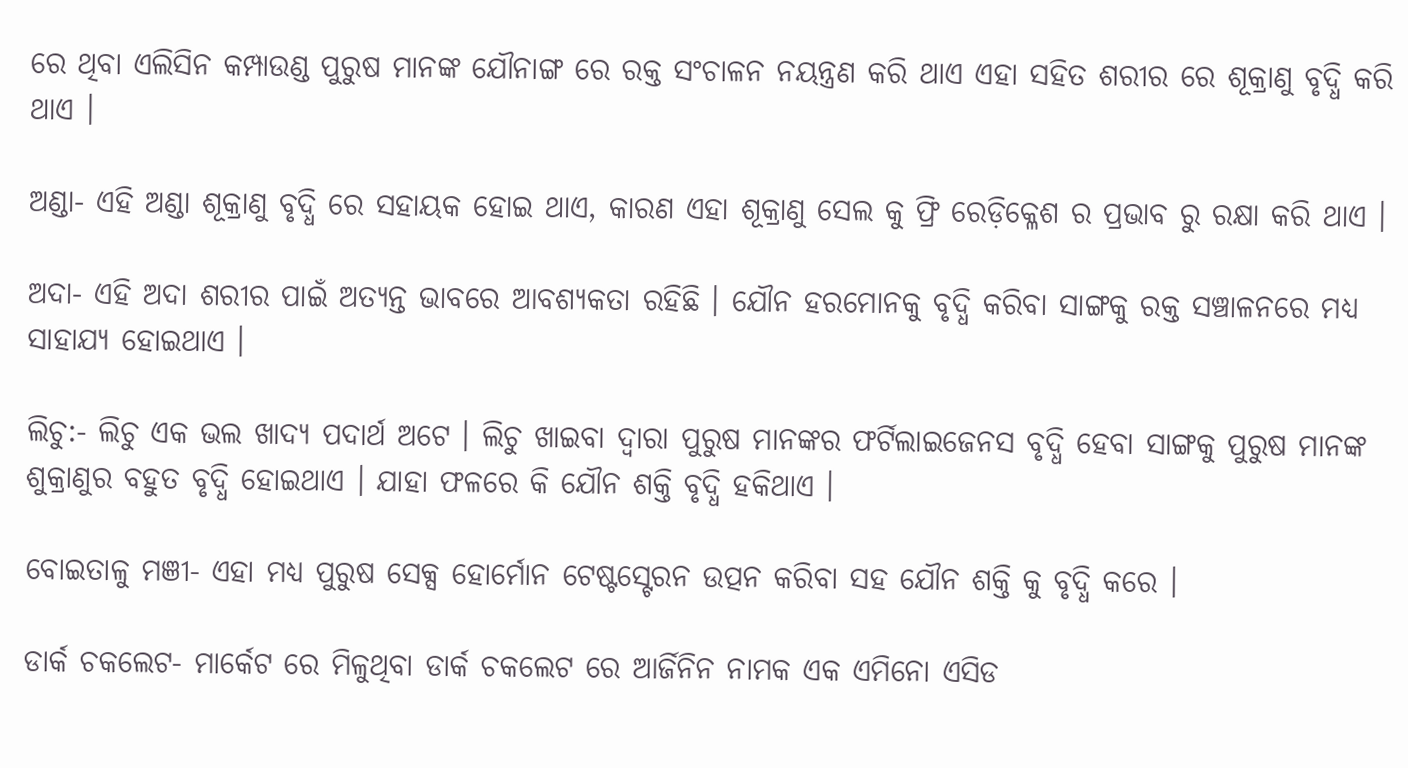ରେ ଥିବା ଏଲିସିନ କମ୍ପାଉଣ୍ଡ ପୁରୁଷ ମାନଙ୍କ ଯୌନାଙ୍ଗ ରେ ରକ୍ତ ସଂଚାଳନ ନୟନ୍ତ୍ରଣ କରି ଥାଏ ଏହା ସହିତ ଶରୀର ରେ ଶୂକ୍ରାଣୁ ବୃଦ୍ଧି କରି ଥାଏ ।

ଅଣ୍ଡା- ଏହି ଅଣ୍ଡା ଶୂକ୍ରାଣୁ ବୃଦ୍ଧି ରେ ସହାୟକ ହୋଇ ଥାଏ, କାରଣ ଏହା ଶୂକ୍ରାଣୁ ସେଲ କୁ ଫ୍ରି ରେଡ଼ିକ୍ଳେଶ ର ପ୍ରଭାବ ରୁ ରକ୍ଷା କରି ଥାଏ ।

ଅଦା- ଏହି ଅଦା ଶରୀର ପାଇଁ ଅତ୍ୟନ୍ତ ଭାବରେ ଆବଶ୍ୟକତା ରହିଛି । ଯୌନ ହରମୋନକୁ ବୃଦ୍ଧି କରିବା ସାଙ୍ଗକୁ ରକ୍ତ ସଞ୍ଚାଳନରେ ମଧ୍ୟ ସାହାଯ୍ୟ ହୋଇଥାଏ ।

ଲିଚୁ:- ଲିଚୁ ଏକ ଭଲ ଖାଦ୍ୟ ପଦାର୍ଥ ଅଟେ । ଲିଚୁ ଖାଇବା ଦ୍ୱାରା ପୁରୁଷ ମାନଙ୍କର ଫର୍ଟିଲାଇଜେନସ ବୃଦ୍ଧି ହେବା ସାଙ୍ଗକୁ ପୁରୁଷ ମାନଙ୍କ ଶୁକ୍ରାଣୁର ବହୁତ ବୃଦ୍ଧି ହୋଇଥାଏ । ଯାହା ଫଳରେ କି ଯୌନ ଶକ୍ତି ବୃଦ୍ଧି ହକିଥାଏ ।

ବୋଇତାଳୁ ମଞୀ- ଏହା ମଧ୍ୟ ପୁରୁଷ ସେକ୍ସ ହୋର୍ମୋନ ଟେଷ୍ଟସ୍ଟେରନ ଉତ୍ପନ କରିବା ସହ ଯୌନ ଶକ୍ତି କୁ ବୃଦ୍ଧି କରେ ।

ଡାର୍କ ଚକଲେଟ- ମାର୍କେଟ ରେ ମିଳୁଥିବା ଡାର୍କ ଚକଲେଟ ରେ ଆର୍ଜିନିନ ନାମକ ଏକ ଏମିନୋ ଏସିଡ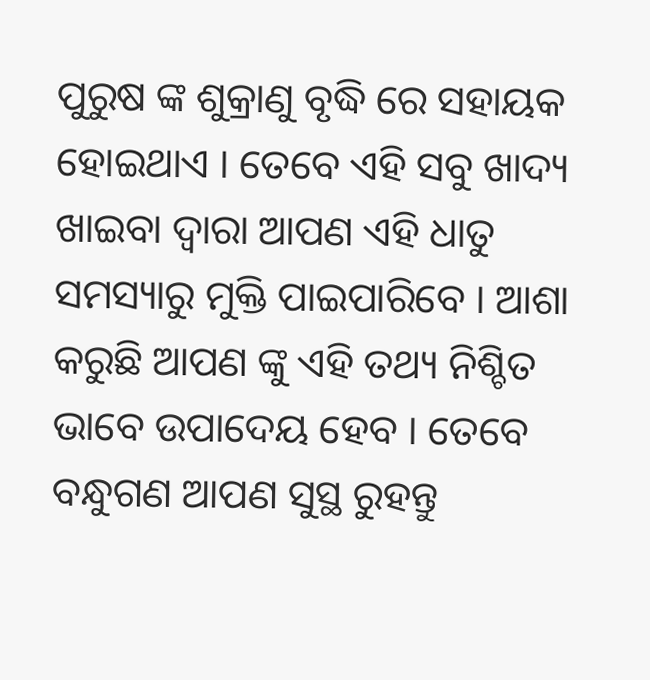ପୁରୁଷ ଙ୍କ ଶୁକ୍ରାଣୁ ବୃଦ୍ଧି ରେ ସହାୟକ ହୋଇଥାଏ । ତେବେ ଏହି ସବୁ ଖାଦ୍ୟ ଖାଇବା ଦ୍ୱାରା ଆପଣ ଏହି ଧାତୁ ସମସ୍ୟାରୁ ମୁକ୍ତି ପାଇପାରିବେ । ଆଶା କରୁଛି ଆପଣ ଙ୍କୁ ଏହି ତଥ୍ୟ ନିଶ୍ଚିତ ଭାବେ ଉପାଦେୟ ହେବ । ତେବେ ବନ୍ଧୁଗଣ ଆପଣ ସୁସ୍ଥ ରୁହନ୍ତୁ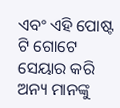ଏବଂ ଏହି ପୋଷ୍ଟ ଟି ଗୋଟେ ସେୟାର କରି ଅନ୍ୟ ମାନଙ୍କୁ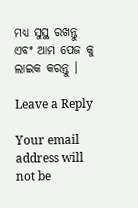ମଧ୍ୟ ସୁସ୍ଥ ରଖନ୍ତୁ ଏବଂ ଆମ ପେଜ କୁ ଲାଇକ କରନ୍ତୁ ।

Leave a Reply

Your email address will not be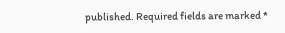published. Required fields are marked *